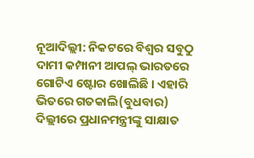ନୂଆଦିଲ୍ଲୀ: ନିକଟରେ ବିଶ୍ବର ସବୁଠୁ ଦାମୀ କମ୍ପାନୀ ଆପଲ୍ ଭାରତରେ ଗୋଟିଏ ଷ୍ଟୋର ଖୋଲିଛି । ଏହାରି ଭିତରେ ଗତକାଲି(ବୁଧବାର) ଦିଲ୍ଲୀରେ ପ୍ରଧାନମନ୍ତ୍ରୀଙ୍କୁ ସାକ୍ଷାତ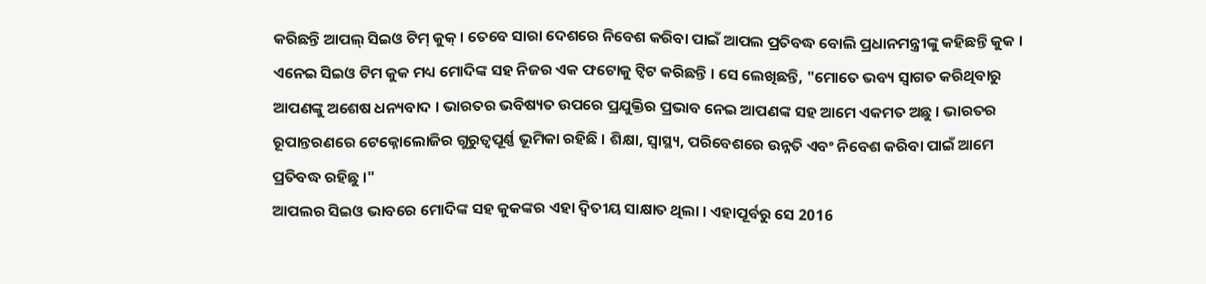କରିଛନ୍ତି ଆପଲ୍ ସିଇଓ ଟିମ୍ କୁକ୍ । ତେବେ ସାରା ଦେଶରେ ନିବେଶ କରିବା ପାଇଁ ଆପଲ ପ୍ରତିବଦ୍ଧ ବୋଲି ପ୍ରଧାନମନ୍ତ୍ରୀଙ୍କୁ କହିଛନ୍ତି କୁକ ।
ଏନେଇ ସିଇଓ ଟିମ କୁକ ମଧ୍ୟ ମୋଦିଙ୍କ ସହ ନିଜର ଏକ ଫଟୋକୁ ଟ୍ବିଟ କରିଛନ୍ତି । ସେ ଲେଖିଛନ୍ତି, "ମୋତେ ଭବ୍ୟ ସ୍ବାଗତ କରିଥିବାରୁ ଆପଣଙ୍କୁ ଅଶେଷ ଧନ୍ୟବାଦ । ଭାରତର ଭବିଷ୍ୟତ ଉପରେ ପ୍ରଯୁକ୍ତିର ପ୍ରଭାବ ନେଇ ଆପଣଙ୍କ ସହ ଆମେ ଏକମତ ଅଛୁ । ଭାରତର ରୂପାନ୍ତରଣରେ ଟେକ୍ନୋଲୋଜିର ଗୁରୁତ୍ବପୂର୍ଣ୍ଣ ଭୂମିକା ରହିଛି । ଶିକ୍ଷା, ସ୍ବାସ୍ଥ୍ୟ, ପରିବେଶରେ ଉନ୍ନତି ଏବଂ ନିବେଶ କରିବା ପାଇଁ ଆମେ ପ୍ରତିବଦ୍ଧ ରହିଛୁ ।"
ଆପଲର ସିଇଓ ଭାବରେ ମୋଦିଙ୍କ ସହ କୁକଙ୍କର ଏହା ଦ୍ୱିତୀୟ ସାକ୍ଷାତ ଥିଲା । ଏହାପୂର୍ବରୁ ସେ 2016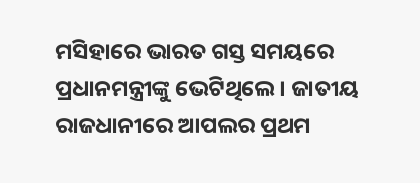ମସିହାରେ ଭାରତ ଗସ୍ତ ସମୟରେ ପ୍ରଧାନମନ୍ତ୍ରୀଙ୍କୁ ଭେଟିଥିଲେ । ଜାତୀୟ ରାଜଧାନୀରେ ଆପଲର ପ୍ରଥମ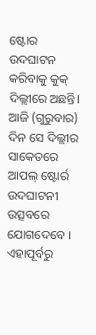ଷ୍ଟୋର ଉଦଘାଟନ କରିବାକୁ କୁକ୍ ଦିଲ୍ଲୀରେ ଅଛନ୍ତି। ଆଜି (ଗୁରୁବାର) ଦିନ ସେ ଦିଲ୍ଲୀର ସାକେତରେ ଆପଲ୍ ଷ୍ଟୋର୍ର ଉଦଘାଟନୀ ଉତ୍ସବରେ ଯୋଗଦେବେ । ଏହାପୂର୍ବରୁ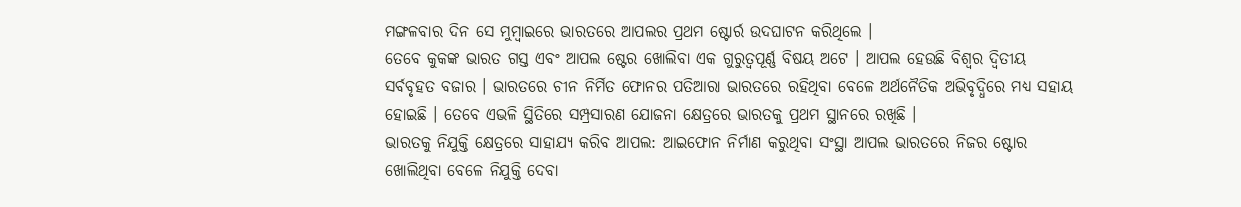ମଙ୍ଗଳବାର ଦିନ ସେ ମୁମ୍ବାଇରେ ଭାରତରେ ଆପଲର ପ୍ରଥମ ଷ୍ଟୋର୍ର ଉଦଘାଟନ କରିଥିଲେ ।
ତେବେ କୁକଙ୍କ ଭାରତ ଗସ୍ତ ଏବଂ ଆପଲ ଷ୍ଟେର ଖୋଲିବା ଏକ ଗୁରୁତ୍ବପୂର୍ଣ୍ଣ ବିଷୟ ଅଟେ । ଆପଲ ହେଉଛି ବିଶ୍ବର ଦ୍ବିତୀୟ ସର୍ବବୃହତ ବଜାର । ଭାରତରେ ଚୀନ ନିର୍ମିତ ଫୋନର ପତିଆରା ଭାରତରେ ରହିଥିବା ବେଳେ ଅର୍ଥନୈତିକ ଅଭିବୃଦ୍ଧିରେ ମଧ୍ୟ ସହାୟ ହୋଇଛି । ତେବେ ଏଭଳି ସ୍ଥିତିରେ ସମ୍ପ୍ରସାରଣ ଯୋଜନା କ୍ଷେତ୍ରରେ ଭାରତକୁ ପ୍ରଥମ ସ୍ଥାନରେ ରଖିଛି ।
ଭାରତକୁ ନିଯୁକ୍ତି କ୍ଷେତ୍ରରେ ସାହାଯ୍ୟ କରିବ ଆପଲ: ଆଇଫୋନ ନିର୍ମାଣ କରୁଥିବା ସଂସ୍ଥା ଆପଲ ଭାରତରେ ନିଜର ଷ୍ଟୋର ଖୋଲିଥିବା ବେଳେ ନିଯୁକ୍ତି ଦେବା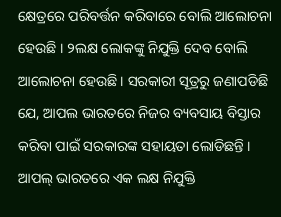କ୍ଷେତ୍ରରେ ପରିବର୍ତ୍ତନ କରିବାରେ ବୋଲି ଆଲୋଚନା ହେଉଛି । ୨ଲକ୍ଷ ଲୋକଙ୍କୁ ନିଯୁକ୍ତି ଦେବ ବୋଲି ଆଲୋଚନା ହେଉଛି । ସରକାରୀ ସୂତ୍ରରୁ ଜଣାପଡିଛି ଯେ, ଆପଲ ଭାରତରେ ନିଜର ବ୍ୟବସାୟ ବିସ୍ତାର କରିବା ପାଇଁ ସରକାରଙ୍କ ସହାୟତା ଲୋଡିଛନ୍ତି । ଆପଲ୍ ଭାରତରେ ଏକ ଲକ୍ଷ ନିଯୁକ୍ତି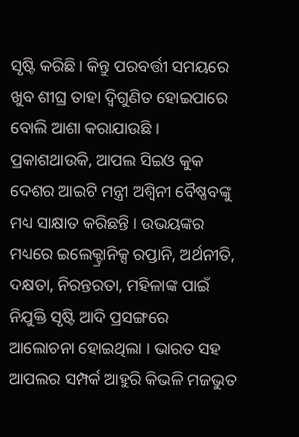ସୃଷ୍ଟି କରିଛି । କିନ୍ତୁ ପରବର୍ତ୍ତୀ ସମୟରେ ଖୁବ ଶୀଘ୍ର ତାହା ଦ୍ବିଗୁଣିତ ହୋଇପାରେ ବୋଲି ଆଶା କରାଯାଉଛି ।
ପ୍ରକାଶଥାଉକି, ଆପଲ ସିଇଓ କୁକ ଦେଶର ଆଇଟି ମନ୍ତ୍ରୀ ଅଶ୍ବିନୀ ବୈଷ୍ଣବଙ୍କୁ ମଧ୍ୟ ସାକ୍ଷାତ କରିଛନ୍ତି । ଉଭୟଙ୍କର ମଧ୍ୟରେ ଇଲେକ୍ଟ୍ରାନିକ୍ସ ରପ୍ତାନି, ଅର୍ଥନୀତି, ଦକ୍ଷତା, ନିରନ୍ତରତା, ମହିଳାଙ୍କ ପାଇଁ ନିଯୁକ୍ତି ସୃଷ୍ଟି ଆଦି ପ୍ରସଙ୍ଗରେ ଆଲୋଚନା ହୋଇଥିଲା । ଭାରତ ସହ ଆପଲର ସମ୍ପର୍କ ଆହୁରି କିଭଳି ମଜଭୁତ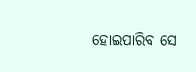ହୋଇପାରିବ ସେ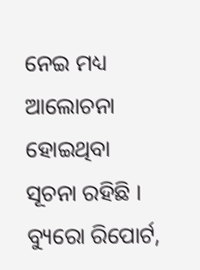ନେଇ ମଧ୍ୟ ଆଲୋଚନା ହୋଇଥିବା ସୂଚନା ରହିଛି ।
ବ୍ୟୁରୋ ରିପୋର୍ଟ,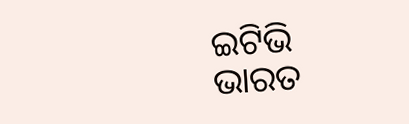ଇଟିଭି ଭାରତ